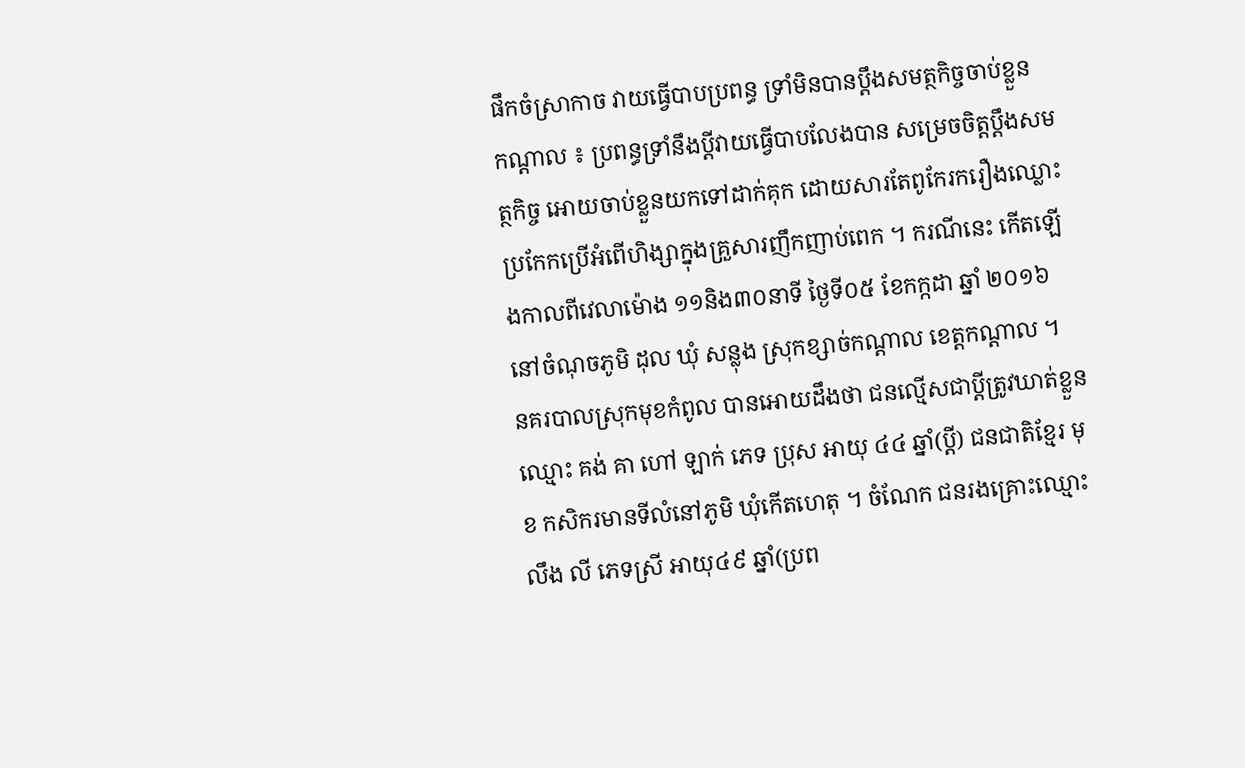ផឹកចំស្រាកាច វាយធ្វើបាបប្រពន្ធ ទ្រាំមិនបានប្ដឹងសមត្ថកិច្ចចាប់ខ្លួន
កណ្ដាល ៖ ប្រពន្ធទ្រាំនឹងប្ដីវាយធ្វើបាបលែងបាន សម្រេចចិត្តប្ដឹងសមត្ថកិច្ច អោយចាប់ខ្លួនយកទៅដាក់គុក ដោយសារតែពូកែរករឿងឈ្លោះប្រកែកប្រើអំពើហិង្សាក្នុងគ្រួសារញឹកញាប់ពេក ។ ករណីនេះ កើតឡើងកាលពីវេលាម៉ោង ១១និង៣០នាទី ថ្ងៃទី០៥ ខែកក្កដា ឆ្នាំ ២០១៦ នៅចំណុចភូមិ ដុល ឃុំ សន្លុង ស្រុកខ្សាច់កណ្ដាល ខេត្តកណ្ដាល ។
នគរបាលស្រុកមុខកំពូល បានអោយដឹងថា ជនល្មើសជាប្ដីត្រូវឃាត់ខ្លួន ឈ្មោះ គង់ គា ហៅ ឡាក់ ភេទ ប្រុស អាយុ ៤៤ ឆ្នាំ(ប្តី) ជនជាតិខ្មែរ មុខ កសិករមានទីលំនៅភូមិ ឃុំកើតហេតុ ។ ចំណែក ជនរងគ្រោះឈ្មោះ លឹង លី ភេទស្រី អាយុ៤៩ ឆ្នាំ(ប្រព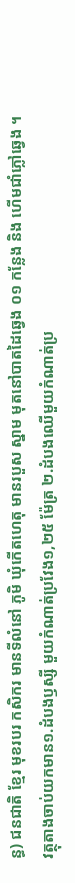ន្ធ) ជនជាតិ ខ្មែរ មុខរបរ កសិករ មានទីលំនៅ ភូមិ ឃុំកើតហេតុ មានរបួស ស្នាម មុតនៅបាតដៃឆ្វេង ០១ កន្លែង និង ហើមជាំភ្លៅឆ្វេង ។
វត្ថុតាងចាប់យកមាន១.ដំបងឫស្សី មួយកំណាត់ប្រវែង១,២៥ ម៉ែត្រ ២.ដំបងឈើមួយកំណាត់ប្រ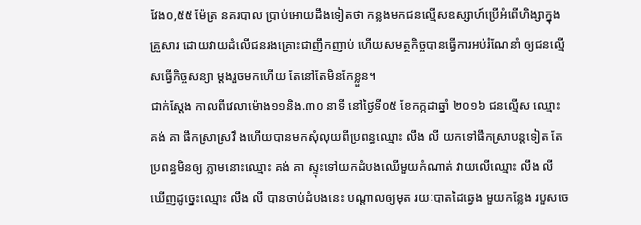វែង០,៥៥ ម៉ែត្រ នគរបាល ប្រាប់អោយដឹងទៀតថា កន្លងមកជនល្មើសឧស្សាហ៍ប្រើអំពើហិង្សាក្នុងគ្រួសារ ដោយវាយដំលើជនរងគ្រោះជាញឹកញាប់ ហើយសមត្ថកិច្ចបានធ្វើការអប់រំណែនាំ ឲ្យជនល្មើសធ្វើកិច្ចសន្យា ម្តងរួចមកហើយ តែនៅតែមិនកែខ្លួន។
ជាក់ស្តែង កាលពីវេលាម៉ោង១១និង.៣០ នាទី នៅថ្ងៃទី០៥ ខែកក្កដាឆ្នាំ ២០១៦ ជនល្មើស ឈ្មោះ គង់ គា ផឹកស្រាស្រវឹ ងហើយបានមកសុំលុយពីប្រពន្ធឈ្មោះ លឹង លី យកទៅផឹកស្រាបន្តទៀត តែប្រពន្ធមិនឲ្យ ភ្លាមនោះឈ្មោះ គង់ គា ស្ទុះទៅយកដំបងឈើមួយកំណាត់ វាយលើឈ្មោះ លឹង លី ឃើញដូច្នេះឈ្មោះ លឹង លី បានចាប់ដំបងនេះ បណ្តាលឲ្យមុត រយៈបាតដៃឆ្វេង មួយកន្លែង របួសចេ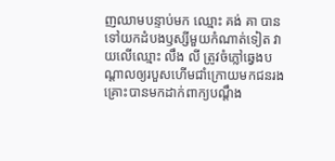ញឈាមបន្ទាប់មក ឈ្មោះ គង់ គា បានទៅយកដំបងឫស្សីមួយកំណាត់ទៀត វាយលើឈ្មោះ លឹង លី ត្រូវចំភ្លៅឆ្វេងបណ្តាលឲ្យរបួសហើមជាំក្រោយមកជនរងគ្រោះបានមកដាក់ពាក្យបណ្តឹង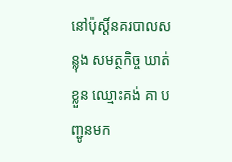នៅប៉ុស្តិ៍នគរបាលសន្លុង សមត្ថកិច្ច ឃាត់ខ្លួន ឈ្មោះគង់ គា បញ្ជូនមក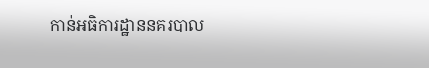កាន់អធិការដ្ឋាននគរបាល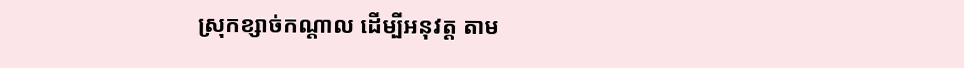ស្រុកខ្សាច់កណ្តាល ដើម្បីអនុវត្ត តាម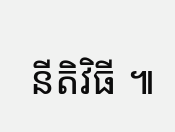នីតិវិធី ៕